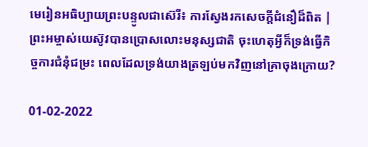មេរៀនអធិប្បាយព្រះបន្ទូលជាស៊េរី៖ ការស្វែងរកសេចក្ដីជំនឿដ៏ពិត | ព្រះអម្ចាស់យេស៊ូវបានប្រោសលោះមនុស្សជាតិ ចុះហេតុអ្វីក៏ទ្រង់ធ្វើកិច្ចការជំនុំជម្រះ ពេលដែលទ្រង់យាងត្រឡប់មកវិញនៅគ្រាចុងក្រោយ?

01-02-2022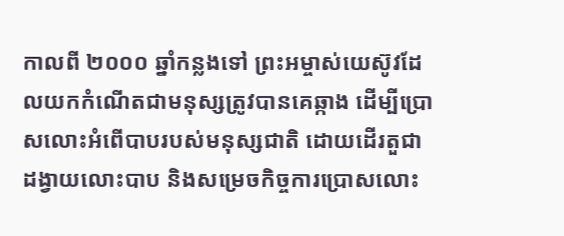កាលពី ២០០០ ឆ្នាំកន្លងទៅ ព្រះអម្ចាស់យេស៊ូវដែលយកកំណើតជាមនុស្សត្រូវបានគេឆ្កាង ដើម្បីប្រោសលោះអំពើបាបរបស់មនុស្សជាតិ ដោយដើរតួជាដង្វាយលោះបាប និងសម្រេចកិច្ចការប្រោសលោះ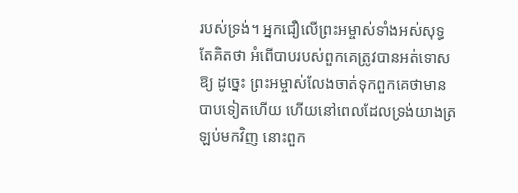របស់ទ្រង់។ អ្នកជឿលើព្រះអម្ចាស់ទាំងអស់សុទ្ធតែគិតថា អំពើបាបរបស់ពួកគេត្រូវបានអត់ទោសឱ្យ ដូច្នេះ ព្រះអម្ចាស់លែងចាត់ទុកពួកគេថាមានបាបទៀតហើយ ហើយនៅពេលដែលទ្រង់យាងត្រឡប់មកវិញ នោះពួក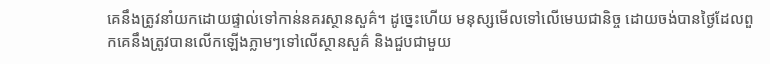គេនឹងត្រូវនាំយកដោយផ្ទាល់ទៅកាន់នគរស្ថានសួគ៌។ ដូច្នេះហើយ មនុស្សមើលទៅលើមេឃជានិច្ច ដោយចង់បានថ្ងៃដែលពួកគេនឹងត្រូវបានលើកឡើងភ្លាមៗទៅលើស្ថានសួគ៌ និងជួបជាមួយ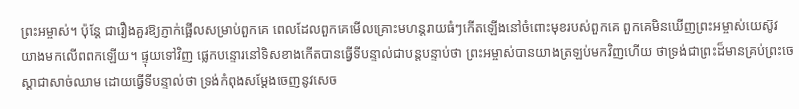ព្រះអម្ចាស់។ ប៉ុន្តែ ជារឿងគួរឱ្យភ្ញាក់ផ្អើលសម្រាប់ពួកគេ ពេលដែលពួកគេមើលគ្រោះមហន្តរាយធំៗកើតឡើងនៅចំពោះមុខរបស់ពួកគេ ពួកគេមិនឃើញព្រះអម្ចាស់យេស៊ូវយាងមកលើពពកឡើយ។ ផ្ទុយទៅវិញ ផ្លេកបន្ទោរនៅទិសខាងកើតបានធ្វើទីបន្ទាល់ជាបន្តបន្ទាប់ថា ព្រះអម្ចាស់បានយាងត្រឡប់មកវិញហើយ ថាទ្រង់ជាព្រះដ៏មានគ្រប់ព្រះចេស្ដាជាសាច់ឈាម ដោយធ្វើទីបន្ទាល់ថា ទ្រង់កំពុងសម្ដែងចេញនូវសេច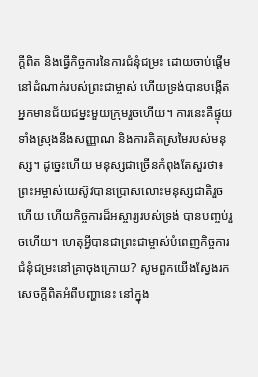ក្ដីពិត និងធ្វើកិច្ចការនៃការជំនុំជម្រះ ដោយចាប់ផ្ដើមនៅដំណាក់របស់ព្រះជាម្ចាស់ ហើយទ្រង់បានបង្កើតអ្នកមានជ័យជម្នះមួយក្រុមរួចហើយ។ ការនេះគឺផ្ទុយទាំងស្រុងនឹងសញ្ញាណ និងការគិតស្រមៃរបស់មនុស្ស។ ដូច្នេះហើយ មនុស្សជាច្រើនកំពុងតែសួរថា៖ ព្រះអម្ចាស់យេស៊ូវបានប្រោសលោះមនុស្សជាតិរួចហើយ ហើយកិច្ចការដ៏អស្ចារ្យរបស់ទ្រង់ បានបញ្ចប់រួចហើយ។ ហេតុអ្វីបានជាព្រះជាម្ចាស់បំពេញកិច្ចការជំនុំជម្រះនៅគ្រាចុងក្រោយ? សូមពួកយើងស្វែងរកសេចក្ដីពិតអំពីបញ្ហានេះ នៅក្នុង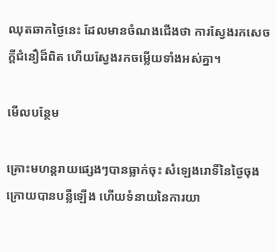ឈុតឆាកថ្ងៃនេះ ដែលមានចំណងជើងថា ការស្វែងរកសេចក្ដីជំនឿដ៏ពិត ហើយស្វែងរកចម្លើយទាំងអស់គ្នា។

មើលបន្ថែម

គ្រោះមហន្តរាយផ្សេងៗបានធ្លាក់ចុះ សំឡេងរោទិ៍នៃថ្ងៃចុងក្រោយបានបន្លឺឡើង ហើយទំនាយនៃការយា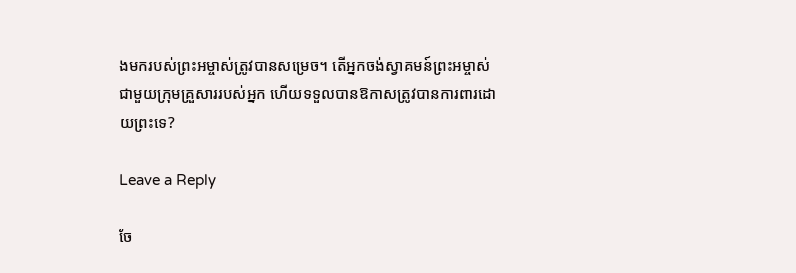ងមករបស់ព្រះអម្ចាស់ត្រូវបានសម្រេច។ តើអ្នកចង់ស្វាគមន៍ព្រះអម្ចាស់ជាមួយក្រុមគ្រួសាររបស់អ្នក ហើយទទួលបានឱកាសត្រូវបានការពារដោយព្រះទេ?

Leave a Reply

ចែ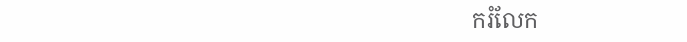ករំលែក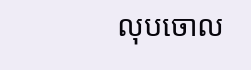លុបចោល